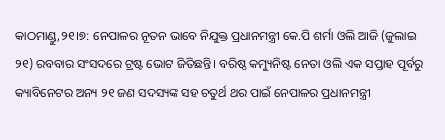କାଠମାଣ୍ଡୁ,୨୧।୭: ନେପାଳର ନୂତନ ଭାବେ ନିଯୁକ୍ତ ପ୍ରଧାନମନ୍ତ୍ରୀ କେ.ପି ଶର୍ମା ଓଲି ଆଜି (ଜୁଲାଇ ୨୧) ରବବାର ସଂସଦରେ ଟ୍ରଷ୍ଟ ଭୋଟ ଜିତିଛନ୍ତି। ବରିଷ୍ଠ କମ୍ୟୁନିଷ୍ଟ ନେତା ଓଲି ଏକ ସପ୍ତାହ ପୂର୍ବରୁ କ୍ୟାବିନେଟର ଅନ୍ୟ ୨୧ ଜଣ ସଦସ୍ୟଙ୍କ ସହ ଚତୁର୍ଥ ଥର ପାଇଁ ନେପାଳର ପ୍ରଧାନମନ୍ତ୍ରୀ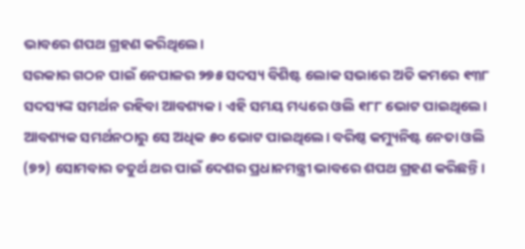ଭାବରେ ଶପଥ ଗ୍ରହଣ କରିଥିଲେ।
ସରକାର ଗଠନ ପାଇଁ ନେପାଳର ୨୭୫ ସଦସ୍ୟ ବିଶିଷ୍ଟ ଲୋକ ସଭାରେ ଅତି କମରେ ୧୩୮ ସଦସ୍ୟଙ୍କ ସମର୍ଥନ ରହିବା ଆବଶ୍ୟକ। ଏହି ସମୟ ମଧ୍ୟରେ ଓଲି ୧୮୮ ଭୋଟ ପାଇଥିଲେ। ଆବଶ୍ୟକ ସମର୍ଥନଠାରୁ ସେ ଅଧିକ ୫୦ ଭୋଟ ପାଇଥିଲେ। ବରିଷ୍ଠ କମ୍ୟୁନିଷ୍ଟ ନେତା ଓଲି (୭୨) ସୋମବାର ଚତୁର୍ଥ ଥର ପାଇଁ ଦେଶର ପ୍ରଧାନମନ୍ତ୍ରୀ ଭାବରେ ଶପଥ ଗ୍ରହଣ କରିଛନ୍ତି।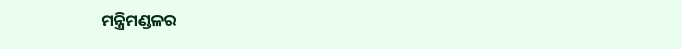ମନ୍ତ୍ରିମଣ୍ଡଳର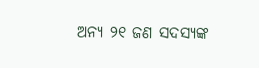ଅନ୍ୟ ୨୧ ଜଣ ସଦସ୍ୟଙ୍କ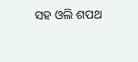ସହ ଓଲି ଶପଥ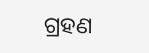ଗ୍ରହଣ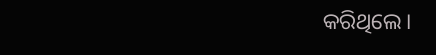କରିଥିଲେ।